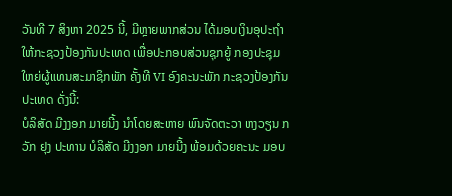ວັນທີ 7 ສິງຫາ 2025 ນີ້, ມີຫຼາຍພາກສ່ວນ ໄດ້ມອບເງິນອຸປະຖໍາໃຫ້ກະຊວງປ້ອງກັນປະເທດ ເພື່ອປະກອບສ່ວນຊຸກຍູ້ ກອງປະຊຸມໃຫຍ່ຜູ້ແທນສະມາຊິກພັກ ຄັ້ງທີ VI ອົງຄະນະພັກ ກະຊວງປ້ອງກັນປະເທດ ດັ່ງນີ້:
ບໍລິສັດ ມີງງອກ ມາຍນີ້ງ ນໍາໂດຍສະຫາຍ ພົນຈັດຕະວາ ຫງວຽນ ກວັກ ຢຸງ ປະທານ ບໍລິສັດ ມີງງອກ ມາຍນີ້ງ ພ້ອມດ້ວຍຄະນະ ມອບ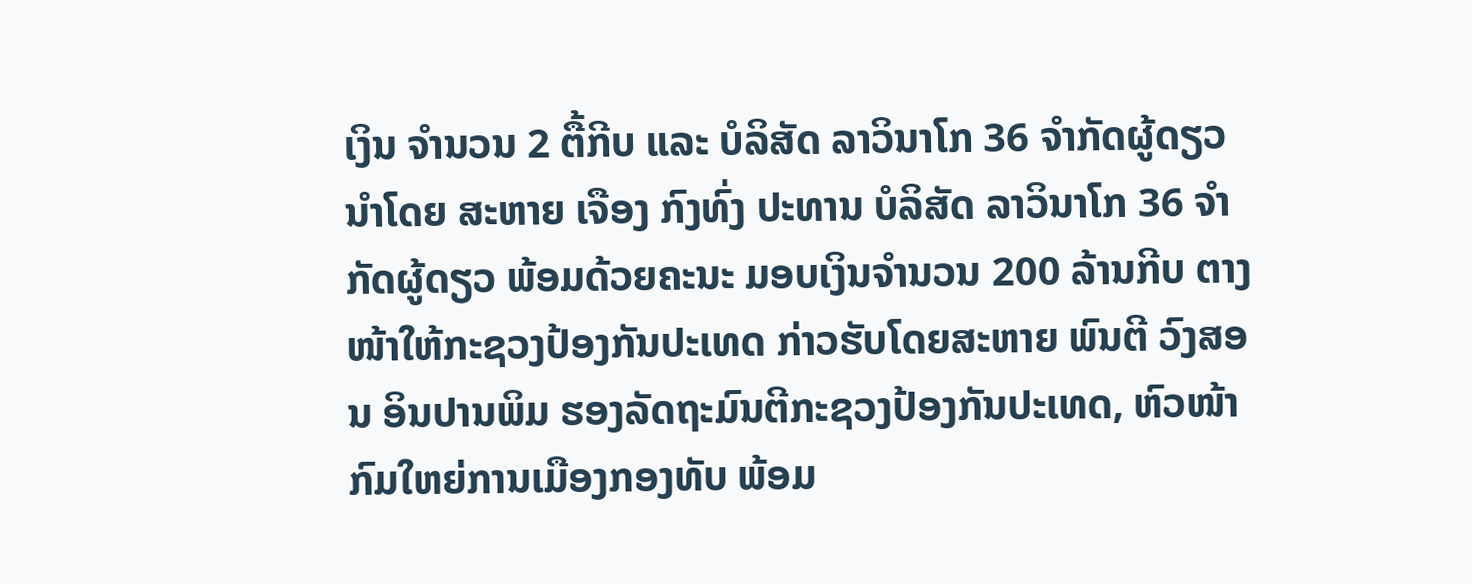ເງິນ ຈໍານວນ 2 ຕື້ກີບ ແລະ ບໍລິສັດ ລາວິນາໂກ 36 ຈໍາກັດຜູ້ດຽວ ນໍາໂດຍ ສະຫາຍ ເຈືອງ ກົງທົ່ງ ປະທານ ບໍລິສັດ ລາວິນາໂກ 36 ຈໍາກັດຜູ້ດຽວ ພ້ອມດ້ວຍຄະນະ ມອບເງິນຈໍານວນ 200 ລ້ານກີບ ຕາງໜ້າໃຫ້ກະຊວງປ້ອງກັນປະເທດ ກ່າວຮັບໂດຍສະຫາຍ ພົນຕີ ວົງສອນ ອິນປານພິມ ຮອງລັດຖະມົນຕີກະຊວງປ້ອງກັນປະເທດ, ຫົວໜ້າກົມໃຫຍ່ການເມືອງກອງທັບ ພ້ອມ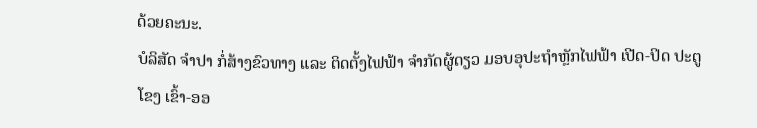ດ້ວຍຄະນະ.
ບໍລິສັດ ຈໍາປາ ກໍ່ສ້າງຂົວທາງ ແລະ ຕິດຕັ້ງໄຟຟ້າ ຈຳກັດຜູ້ດຽວ ມອບອຸປະຖໍາຫຼັກໄຟຟ້າ ເປີດ-ປິດ ປະຕູໂຂງ ເຂົ້າ-ອອ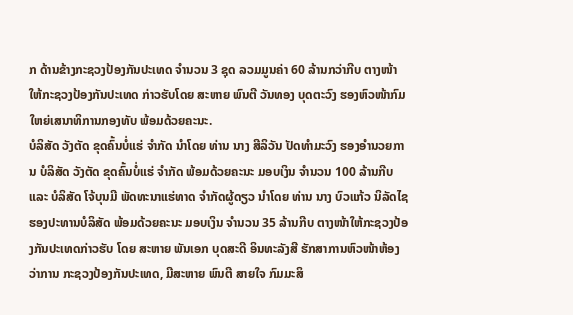ກ ດ້ານຂ້າງກະຊວງປ້ອງກັນປະເທດ ຈໍານວນ 3 ຊຸດ ລວມມູນຄ່າ 60 ລ້ານກວ່າກີບ ຕາງໜ້າໃຫ້ກະຊວງປ້ອງກັນປະເທດ ກ່າວຮັບໂດຍ ສະຫາຍ ພົນຕີ ວັນທອງ ບຸດຕະວົງ ຮອງຫົວໜ້າກົມໃຫຍ່ເສນາທິການກອງທັບ ພ້ອມດ້ວຍຄະນະ.
ບໍລິສັດ ວັງຕັດ ຂຸດຄົ້ນບໍ່ແຮ່ ຈໍາກັດ ນໍາໂດຍ ທ່ານ ນາງ ສີລິວັນ ປັດທໍາມະວົງ ຮອງອໍານວຍການ ບໍລິສັດ ວັງຕັດ ຂຸດຄົ້ນບໍ່ແຮ່ ຈໍາກັດ ພ້ອມດ້ວຍຄະນະ ມອບເງິນ ຈໍານວນ 100 ລ້ານກີບ ແລະ ບໍລິສັດ ໂຈ້ບຸນມີ ພັດທະນາແຮ່ທາດ ຈໍາກັດຜູ້ດຽວ ນໍາໂດຍ ທ່ານ ນາງ ບົວແກ້ວ ນິລັດໄຊ ຮອງປະທານບໍລິສັດ ພ້ອມດ້ວຍຄະນະ ມອບເງິນ ຈໍານວນ 35 ລ້ານກີບ ຕາງໜ້າໃຫ້ກະຊວງປ້ອງກັນປະເທດກ່າວຮັບ ໂດຍ ສະຫາຍ ພັນເອກ ບຸດສະດີ ອິນທະລັງສີ ຮັກສາການຫົວໜ້າຫ້ອງວ່າການ ກະຊວງປ້ອງກັນປະເທດ, ມີສະຫາຍ ພົນຕີ ສາຍໃຈ ກົມມະສິ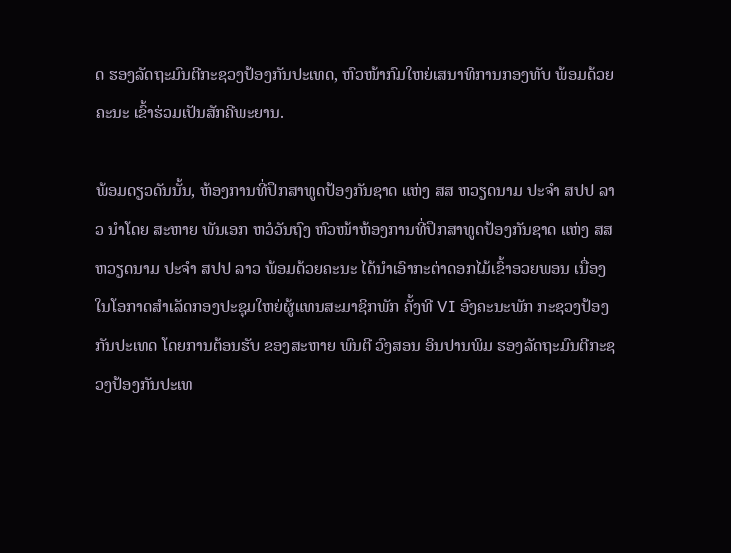ດ ຮອງລັດຖະມົນຕີກະຊວງປ້ອງກັນປະເທດ, ຫົວໜ້າກົມໃຫຍ່ເສນາທິການກອງທັບ ພ້ອມດ້ວຍຄະນະ ເຂົ້າຮ່ວມເປັນສັກຄີພະຍານ.

ພ້ອມດຽວດັນນັ້ນ, ຫ້ອງການທີ່ປຶກສາທູດປ້ອງກັນຊາດ ແຫ່ງ ສສ ຫວຽດນາມ ປະຈໍາ ສປປ ລາວ ນໍາໂດຍ ສະຫາຍ ພັນເອກ ຫວໍວັນຖົງ ຫົວໜ້າຫ້ອງການທີ່ປຶກສາທູດປ້ອງກັນຊາດ ແຫ່ງ ສສ ຫວຽດນາມ ປະຈໍາ ສປປ ລາວ ພ້ອມດ້ວຍຄະນະ ໄດ້ນໍາເອົາກະຕ່າດອກໄມ້ເຂົ້າອວຍພອນ ເນື່ອງໃນໂອກາດສໍາເລັດກອງປະຊຸມໃຫຍ່ຜູ້ແທນສະມາຊິກພັກ ຄັ້ງທີ VI ອົງຄະນະພັກ ກະຊວງປ້ອງກັນປະເທດ ໂດຍການຕ້ອນຮັບ ຂອງສະຫາຍ ພົນຕີ ວົງສອນ ອິນປານພິມ ຮອງລັດຖະມົນຕີກະຊວງປ້ອງກັນປະເທ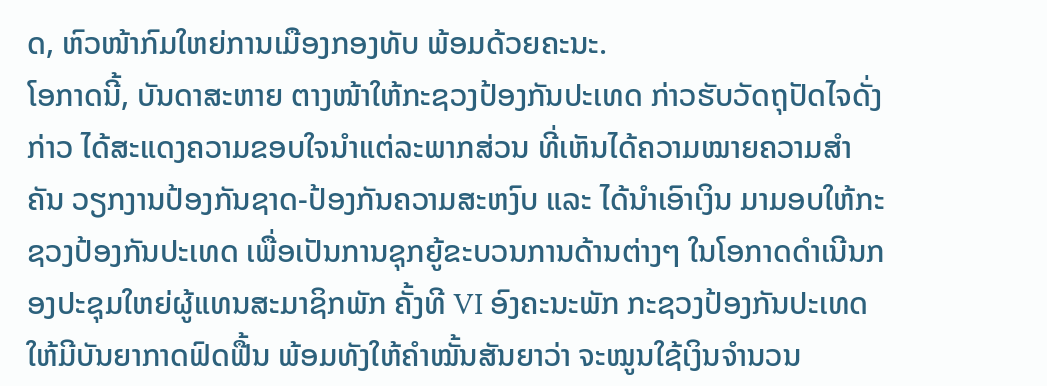ດ, ຫົວໜ້າກົມໃຫຍ່ການເມືອງກອງທັບ ພ້ອມດ້ວຍຄະນະ.
ໂອກາດນີ້, ບັນດາສະຫາຍ ຕາງໜ້າໃຫ້ກະຊວງປ້ອງກັນປະເທດ ກ່າວຮັບວັດຖຸປັດໄຈດັ່ງກ່າວ ໄດ້ສະແດງຄວາມຂອບໃຈນໍາແຕ່ລະພາກສ່ວນ ທີ່ເຫັນໄດ້ຄວາມໝາຍຄວາມສຳຄັນ ວຽກງານປ້ອງກັນຊາດ-ປ້ອງກັນຄວາມສະຫງົບ ແລະ ໄດ້ນໍາເອົາເງິນ ມາມອບໃຫ້ກະຊວງປ້ອງກັນປະເທດ ເພື່ອເປັນການຊຸກຍູ້ຂະບວນການດ້ານຕ່າງໆ ໃນໂອກາດດໍາເນີນກອງປະຊຸມໃຫຍ່ຜູ້ແທນສະມາຊິກພັກ ຄັ້ງທີ VI ອົງຄະນະພັກ ກະຊວງປ້ອງກັນປະເທດ ໃຫ້ມີບັນຍາກາດຟົດຟື້ນ ພ້ອມທັງໃຫ້ຄຳໝັ້ນສັນຍາວ່າ ຈະໝູນໃຊ້ເງິນຈຳນວນ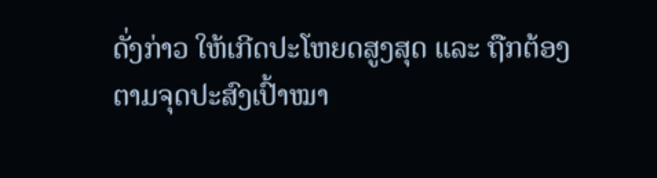ດັ່ງກ່າວ ໃຫ້ເກີດປະໂຫຍດສູງສຸດ ແລະ ຖືກຕ້ອງຕາມຈຸດປະສົງເປົ້າໝາ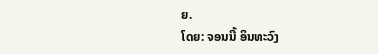ຍ.
ໂດຍ: ຈອນນີ້ ອິນທະວົງ